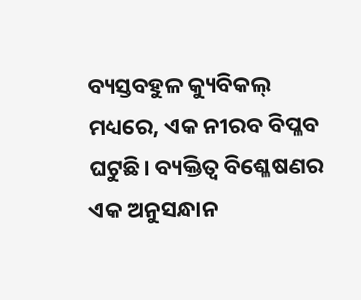ବ୍ୟସ୍ତବହୁଳ କ୍ୟୁବିକଲ୍ ମଧ୍ୟରେ, ଏକ ନୀରବ ବିପ୍ଳବ ଘଟୁଛି। ବ୍ୟକ୍ତିତ୍ୱ ବିଶ୍ଳେଷଣର ଏକ ଅନୁସନ୍ଧାନ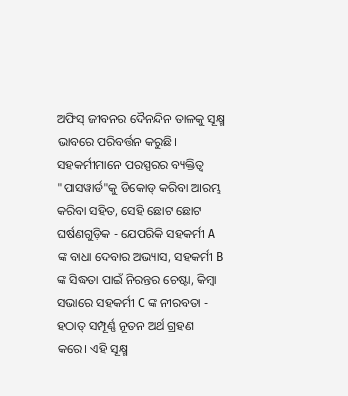ଅଫିସ୍ ଜୀବନର ଦୈନନ୍ଦିନ ତାଳକୁ ସୂକ୍ଷ୍ମ ଭାବରେ ପରିବର୍ତ୍ତନ କରୁଛି। ସହକର୍ମୀମାନେ ପରସ୍ପରର ବ୍ୟକ୍ତିତ୍ୱ "ପାସୱାର୍ଡ"କୁ ଡିକୋଡ୍ କରିବା ଆରମ୍ଭ କରିବା ସହିତ, ସେହି ଛୋଟ ଛୋଟ ଘର୍ଷଣଗୁଡ଼ିକ - ଯେପରିକି ସହକର୍ମୀ A ଙ୍କ ବାଧା ଦେବାର ଅଭ୍ୟାସ, ସହକର୍ମୀ B ଙ୍କ ସିଦ୍ଧତା ପାଇଁ ନିରନ୍ତର ଚେଷ୍ଟା, କିମ୍ବା ସଭାରେ ସହକର୍ମୀ C ଙ୍କ ନୀରବତା - ହଠାତ୍ ସମ୍ପୂର୍ଣ୍ଣ ନୂତନ ଅର୍ଥ ଗ୍ରହଣ କରେ। ଏହି ସୂକ୍ଷ୍ମ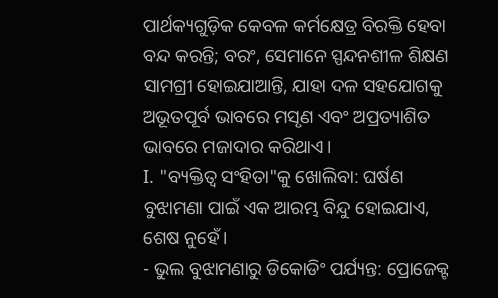ପାର୍ଥକ୍ୟଗୁଡ଼ିକ କେବଳ କର୍ମକ୍ଷେତ୍ର ବିରକ୍ତି ହେବା ବନ୍ଦ କରନ୍ତି; ବରଂ, ସେମାନେ ସ୍ପନ୍ଦନଶୀଳ ଶିକ୍ଷଣ ସାମଗ୍ରୀ ହୋଇଯାଆନ୍ତି, ଯାହା ଦଳ ସହଯୋଗକୁ ଅଭୂତପୂର୍ବ ଭାବରେ ମସୃଣ ଏବଂ ଅପ୍ରତ୍ୟାଶିତ ଭାବରେ ମଜାଦାର କରିଥାଏ।
I. "ବ୍ୟକ୍ତିତ୍ୱ ସଂହିତା"କୁ ଖୋଲିବା: ଘର୍ଷଣ ବୁଝାମଣା ପାଇଁ ଏକ ଆରମ୍ଭ ବିନ୍ଦୁ ହୋଇଯାଏ, ଶେଷ ନୁହେଁ।
- ଭୁଲ ବୁଝାମଣାରୁ ଡିକୋଡିଂ ପର୍ଯ୍ୟନ୍ତ: ପ୍ରୋଜେକ୍ଟ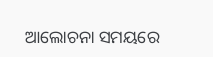ଆଲୋଚନା ସମୟରେ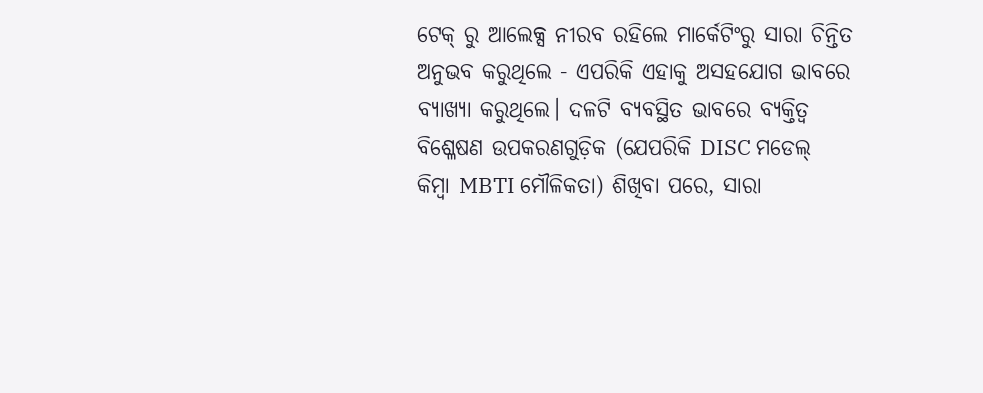ଟେକ୍ ରୁ ଆଲେକ୍ସ ନୀରବ ରହିଲେ ମାର୍କେଟିଂରୁ ସାରା ଚିନ୍ତିତ ଅନୁଭବ କରୁଥିଲେ - ଏପରିକି ଏହାକୁ ଅସହଯୋଗ ଭାବରେ ବ୍ୟାଖ୍ୟା କରୁଥିଲେ। ଦଳଟି ବ୍ୟବସ୍ଥିତ ଭାବରେ ବ୍ୟକ୍ତିତ୍ୱ ବିଶ୍ଳେଷଣ ଉପକରଣଗୁଡ଼ିକ (ଯେପରିକି DISC ମଡେଲ୍ କିମ୍ବା MBTI ମୌଳିକତା) ଶିଖିବା ପରେ, ସାରା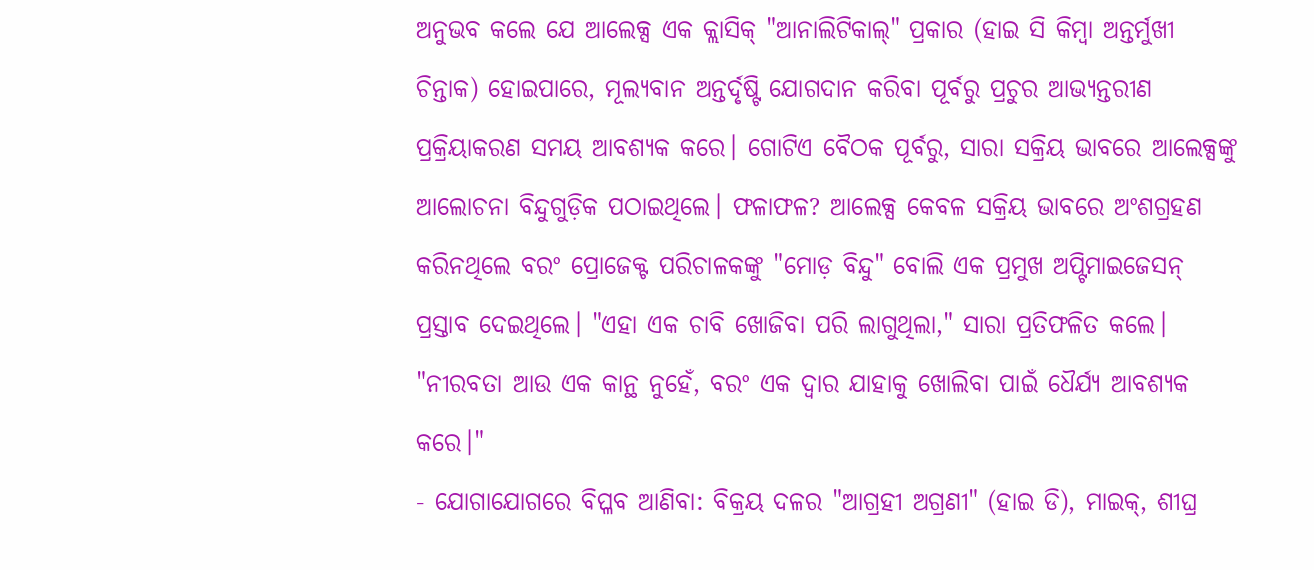ଅନୁଭବ କଲେ ଯେ ଆଲେକ୍ସ ଏକ କ୍ଲାସିକ୍ "ଆନାଲିଟିକାଲ୍" ପ୍ରକାର (ହାଇ ସି କିମ୍ବା ଅନ୍ତର୍ମୁଖୀ ଚିନ୍ତାକ) ହୋଇପାରେ, ମୂଲ୍ୟବାନ ଅନ୍ତର୍ଦୃଷ୍ଟି ଯୋଗଦାନ କରିବା ପୂର୍ବରୁ ପ୍ରଚୁର ଆଭ୍ୟନ୍ତରୀଣ ପ୍ରକ୍ରିୟାକରଣ ସମୟ ଆବଶ୍ୟକ କରେ। ଗୋଟିଏ ବୈଠକ ପୂର୍ବରୁ, ସାରା ସକ୍ରିୟ ଭାବରେ ଆଲେକ୍ସଙ୍କୁ ଆଲୋଚନା ବିନ୍ଦୁଗୁଡ଼ିକ ପଠାଇଥିଲେ। ଫଳାଫଳ? ଆଲେକ୍ସ କେବଳ ସକ୍ରିୟ ଭାବରେ ଅଂଶଗ୍ରହଣ କରିନଥିଲେ ବରଂ ପ୍ରୋଜେକ୍ଟ ପରିଚାଳକଙ୍କୁ "ମୋଡ଼ ବିନ୍ଦୁ" ବୋଲି ଏକ ପ୍ରମୁଖ ଅପ୍ଟିମାଇଜେସନ୍ ପ୍ରସ୍ତାବ ଦେଇଥିଲେ। "ଏହା ଏକ ଚାବି ଖୋଜିବା ପରି ଲାଗୁଥିଲା," ସାରା ପ୍ରତିଫଳିତ କଲେ। "ନୀରବତା ଆଉ ଏକ କାନ୍ଥ ନୁହେଁ, ବରଂ ଏକ ଦ୍ୱାର ଯାହାକୁ ଖୋଲିବା ପାଇଁ ଧୈର୍ଯ୍ୟ ଆବଶ୍ୟକ କରେ।"
- ଯୋଗାଯୋଗରେ ବିପ୍ଳବ ଆଣିବା: ବିକ୍ରୟ ଦଳର "ଆଗ୍ରହୀ ଅଗ୍ରଣୀ" (ହାଇ ଡି), ମାଇକ୍, ଶୀଘ୍ର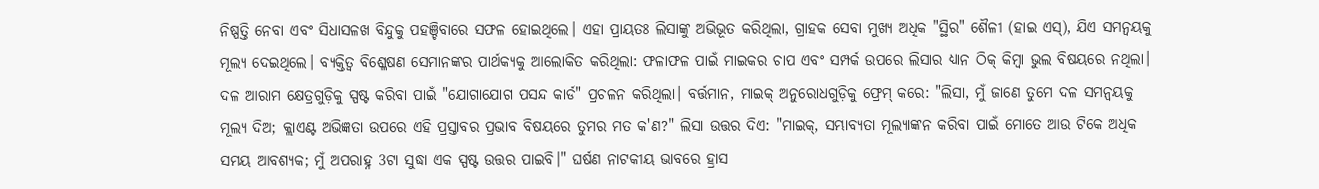ନିଷ୍ପତ୍ତି ନେବା ଏବଂ ସିଧାସଳଖ ବିନ୍ଦୁକୁ ପହଞ୍ଚିବାରେ ସଫଳ ହୋଇଥିଲେ। ଏହା ପ୍ରାୟତଃ ଲିସାଙ୍କୁ ଅଭିଭୂତ କରିଥିଲା, ଗ୍ରାହକ ସେବା ମୁଖ୍ୟ ଅଧିକ "ସ୍ଥିର" ଶୈଳୀ (ହାଇ ଏସ୍), ଯିଏ ସମନ୍ୱୟକୁ ମୂଲ୍ୟ ଦେଇଥିଲେ। ବ୍ୟକ୍ତିତ୍ୱ ବିଶ୍ଳେଷଣ ସେମାନଙ୍କର ପାର୍ଥକ୍ୟକୁ ଆଲୋକିତ କରିଥିଲା: ଫଳାଫଳ ପାଇଁ ମାଇକର ଚାପ ଏବଂ ସମ୍ପର୍କ ଉପରେ ଲିସାର ଧ୍ୟାନ ଠିକ୍ କିମ୍ବା ଭୁଲ ବିଷୟରେ ନଥିଲା। ଦଳ ଆରାମ କ୍ଷେତ୍ରଗୁଡ଼ିକୁ ସ୍ପଷ୍ଟ କରିବା ପାଇଁ "ଯୋଗାଯୋଗ ପସନ୍ଦ କାର୍ଡ" ପ୍ରଚଳନ କରିଥିଲା। ବର୍ତ୍ତମାନ, ମାଇକ୍ ଅନୁରୋଧଗୁଡ଼ିକୁ ଫ୍ରେମ୍ କରେ: "ଲିସା, ମୁଁ ଜାଣେ ତୁମେ ଦଳ ସମନ୍ୱୟକୁ ମୂଲ୍ୟ ଦିଅ; କ୍ଲାଏଣ୍ଟ ଅଭିଜ୍ଞତା ଉପରେ ଏହି ପ୍ରସ୍ତାବର ପ୍ରଭାବ ବିଷୟରେ ତୁମର ମତ କ'ଣ?" ଲିସା ଉତ୍ତର ଦିଏ: "ମାଇକ୍, ସମ୍ଭାବ୍ୟତା ମୂଲ୍ୟାଙ୍କନ କରିବା ପାଇଁ ମୋତେ ଆଉ ଟିକେ ଅଧିକ ସମୟ ଆବଶ୍ୟକ; ମୁଁ ଅପରାହ୍ନ 3ଟା ସୁଦ୍ଧା ଏକ ସ୍ପଷ୍ଟ ଉତ୍ତର ପାଇବି।" ଘର୍ଷଣ ନାଟକୀୟ ଭାବରେ ହ୍ରାସ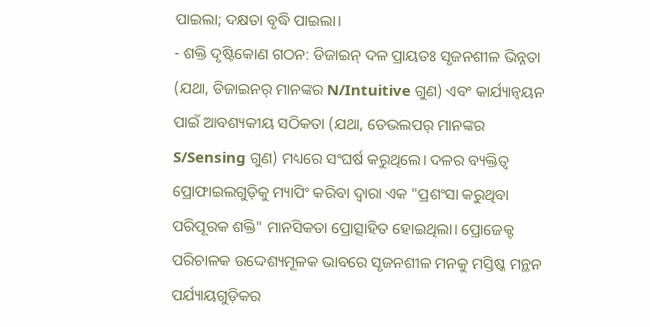ପାଇଲା; ଦକ୍ଷତା ବୃଦ୍ଧି ପାଇଲା।
- ଶକ୍ତି ଦୃଷ୍ଟିକୋଣ ଗଠନ: ଡିଜାଇନ୍ ଦଳ ପ୍ରାୟତଃ ସୃଜନଶୀଳ ଭିନ୍ନତା (ଯଥା, ଡିଜାଇନର୍ ମାନଙ୍କର N/Intuitive ଗୁଣ) ଏବଂ କାର୍ଯ୍ୟାନ୍ୱୟନ ପାଇଁ ଆବଶ୍ୟକୀୟ ସଠିକତା (ଯଥା, ଡେଭଲପର୍ ମାନଙ୍କର S/Sensing ଗୁଣ) ମଧ୍ୟରେ ସଂଘର୍ଷ କରୁଥିଲେ। ଦଳର ବ୍ୟକ୍ତିତ୍ୱ ପ୍ରୋଫାଇଲଗୁଡ଼ିକୁ ମ୍ୟାପିଂ କରିବା ଦ୍ୱାରା ଏକ "ପ୍ରଶଂସା କରୁଥିବା ପରିପୂରକ ଶକ୍ତି" ମାନସିକତା ପ୍ରୋତ୍ସାହିତ ହୋଇଥିଲା। ପ୍ରୋଜେକ୍ଟ ପରିଚାଳକ ଉଦ୍ଦେଶ୍ୟମୂଳକ ଭାବରେ ସୃଜନଶୀଳ ମନକୁ ମସ୍ତିଷ୍କ ମନ୍ଥନ ପର୍ଯ୍ୟାୟଗୁଡ଼ିକର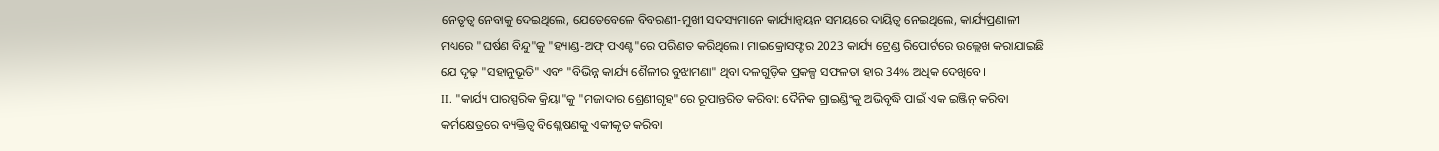ନେତୃତ୍ୱ ନେବାକୁ ଦେଇଥିଲେ, ଯେତେବେଳେ ବିବରଣୀ-ମୁଖୀ ସଦସ୍ୟମାନେ କାର୍ଯ୍ୟାନ୍ୱୟନ ସମୟରେ ଦାୟିତ୍ୱ ନେଇଥିଲେ, କାର୍ଯ୍ୟପ୍ରଣାଳୀ ମଧ୍ୟରେ "ଘର୍ଷଣ ବିନ୍ଦୁ"କୁ "ହ୍ୟାଣ୍ଡ-ଅଫ୍ ପଏଣ୍ଟ"ରେ ପରିଣତ କରିଥିଲେ। ମାଇକ୍ରୋସଫ୍ଟର 2023 କାର୍ଯ୍ୟ ଟ୍ରେଣ୍ଡ ରିପୋର୍ଟରେ ଉଲ୍ଲେଖ କରାଯାଇଛି ଯେ ଦୃଢ଼ "ସହାନୁଭୂତି" ଏବଂ "ବିଭିନ୍ନ କାର୍ଯ୍ୟ ଶୈଳୀର ବୁଝାମଣା" ଥିବା ଦଳଗୁଡ଼ିକ ପ୍ରକଳ୍ପ ସଫଳତା ହାର 34% ଅଧିକ ଦେଖିବେ।
II. "କାର୍ଯ୍ୟ ପାରସ୍ପରିକ କ୍ରିୟା"କୁ "ମଜାଦାର ଶ୍ରେଣୀଗୃହ"ରେ ରୂପାନ୍ତରିତ କରିବା: ଦୈନିକ ଗ୍ରାଇଣ୍ଡିଂକୁ ଅଭିବୃଦ୍ଧି ପାଇଁ ଏକ ଇଞ୍ଜିନ୍ କରିବା
କର୍ମକ୍ଷେତ୍ରରେ ବ୍ୟକ୍ତିତ୍ୱ ବିଶ୍ଳେଷଣକୁ ଏକୀକୃତ କରିବା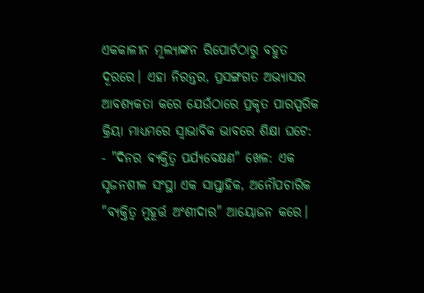ଏକକାଳୀନ ମୂଲ୍ୟାଙ୍କନ ରିପୋର୍ଟଠାରୁ ବହୁତ ଦୂରରେ। ଏହା ନିରନ୍ତର, ପ୍ରସଙ୍ଗଗତ ଅଭ୍ୟାସର ଆବଶ୍ୟକତା କରେ ଯେଉଁଠାରେ ପ୍ରକୃତ ପାରସ୍ପରିକ କ୍ରିୟା ମାଧ୍ୟମରେ ସ୍ୱାଭାବିକ ଭାବରେ ଶିକ୍ଷା ଘଟେ:
- "ଦିନର ବ୍ୟକ୍ତିତ୍ୱ ପର୍ଯ୍ୟବେକ୍ଷଣ" ଖେଳ: ଏକ ସୃଜନଶୀଳ ସଂସ୍ଥା ଏକ ସାପ୍ତାହିକ, ଅନୌପଚାରିକ "ବ୍ୟକ୍ତିତ୍ୱ ମୁହୂର୍ତ୍ତ ଅଂଶୀଦାର" ଆୟୋଜନ କରେ।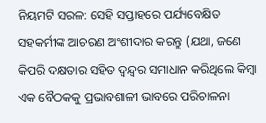ନିୟମଟି ସରଳ: ସେହି ସପ୍ତାହରେ ପର୍ଯ୍ୟବେକ୍ଷିତ ସହକର୍ମୀଙ୍କ ଆଚରଣ ଅଂଶୀଦାର କରନ୍ତୁ (ଯଥା, ଜଣେ କିପରି ଦକ୍ଷତାର ସହିତ ଦ୍ୱନ୍ଦ୍ୱର ସମାଧାନ କରିଥିଲେ କିମ୍ବା ଏକ ବୈଠକକୁ ପ୍ରଭାବଶାଳୀ ଭାବରେ ପରିଚାଳନା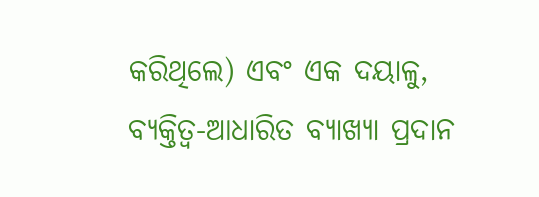କରିଥିଲେ) ଏବଂ ଏକ ଦୟାଳୁ, ବ୍ୟକ୍ତିତ୍ୱ-ଆଧାରିତ ବ୍ୟାଖ୍ୟା ପ୍ରଦାନ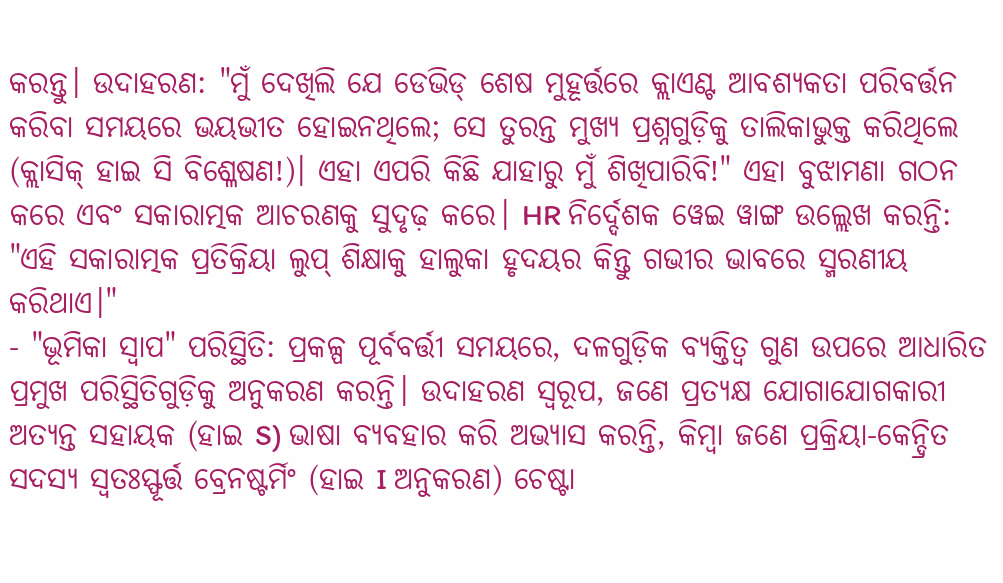କରନ୍ତୁ। ଉଦାହରଣ: "ମୁଁ ଦେଖିଲି ଯେ ଡେଭିଡ୍ ଶେଷ ମୁହୂର୍ତ୍ତରେ କ୍ଲାଏଣ୍ଟ ଆବଶ୍ୟକତା ପରିବର୍ତ୍ତନ କରିବା ସମୟରେ ଭୟଭୀତ ହୋଇନଥିଲେ; ସେ ତୁରନ୍ତ ମୁଖ୍ୟ ପ୍ରଶ୍ନଗୁଡ଼ିକୁ ତାଲିକାଭୁକ୍ତ କରିଥିଲେ (କ୍ଲାସିକ୍ ହାଇ ସି ବିଶ୍ଳେଷଣ!)। ଏହା ଏପରି କିଛି ଯାହାରୁ ମୁଁ ଶିଖିପାରିବି!" ଏହା ବୁଝାମଣା ଗଠନ କରେ ଏବଂ ସକାରାତ୍ମକ ଆଚରଣକୁ ସୁଦୃଢ଼ କରେ। HR ନିର୍ଦ୍ଦେଶକ ୱେଇ ୱାଙ୍ଗ ଉଲ୍ଲେଖ କରନ୍ତି: "ଏହି ସକାରାତ୍ମକ ପ୍ରତିକ୍ରିୟା ଲୁପ୍ ଶିକ୍ଷାକୁ ହାଲୁକା ହୃଦୟର କିନ୍ତୁ ଗଭୀର ଭାବରେ ସ୍ମରଣୀୟ କରିଥାଏ।"
- "ଭୂମିକା ସ୍ୱାପ" ପରିସ୍ଥିତି: ପ୍ରକଳ୍ପ ପୂର୍ବବର୍ତ୍ତୀ ସମୟରେ, ଦଳଗୁଡ଼ିକ ବ୍ୟକ୍ତିତ୍ୱ ଗୁଣ ଉପରେ ଆଧାରିତ ପ୍ରମୁଖ ପରିସ୍ଥିତିଗୁଡ଼ିକୁ ଅନୁକରଣ କରନ୍ତି। ଉଦାହରଣ ସ୍ୱରୂପ, ଜଣେ ପ୍ରତ୍ୟକ୍ଷ ଯୋଗାଯୋଗକାରୀ ଅତ୍ୟନ୍ତ ସହାୟକ (ହାଇ S) ଭାଷା ବ୍ୟବହାର କରି ଅଭ୍ୟାସ କରନ୍ତି, କିମ୍ବା ଜଣେ ପ୍ରକ୍ରିୟା-କେନ୍ଦ୍ରିତ ସଦସ୍ୟ ସ୍ୱତଃସ୍ଫୂର୍ତ୍ତ ବ୍ରେନଷ୍ଟର୍ମିଂ (ହାଇ I ଅନୁକରଣ) ଚେଷ୍ଟା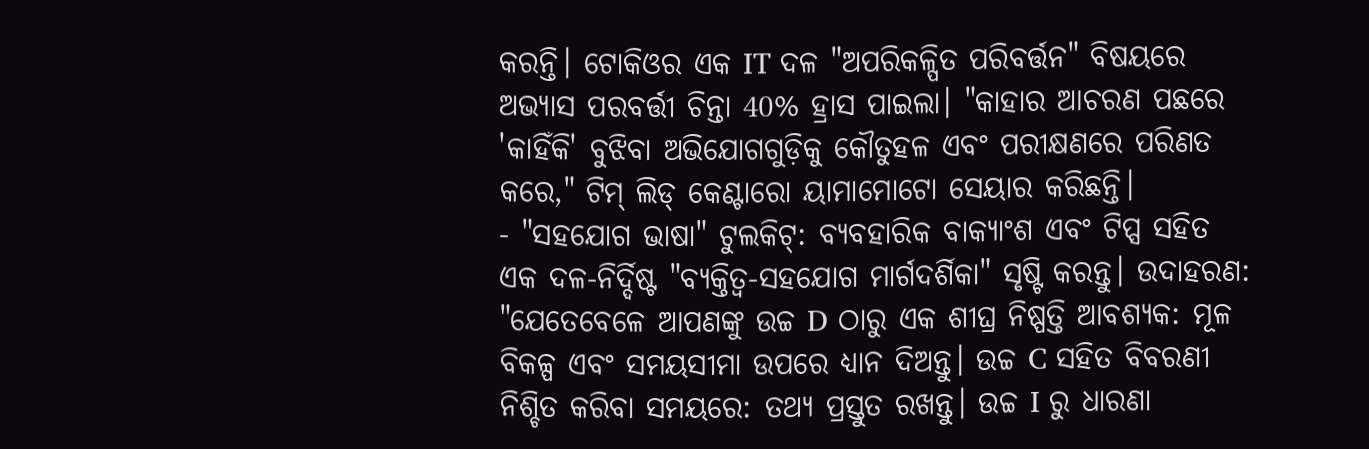କରନ୍ତି। ଟୋକିଓର ଏକ IT ଦଳ "ଅପରିକଳ୍ପିତ ପରିବର୍ତ୍ତନ" ବିଷୟରେ ଅଭ୍ୟାସ ପରବର୍ତ୍ତୀ ଚିନ୍ତା 40% ହ୍ରାସ ପାଇଲା। "କାହାର ଆଚରଣ ପଛରେ 'କାହିଁକି' ବୁଝିବା ଅଭିଯୋଗଗୁଡ଼ିକୁ କୌତୁହଳ ଏବଂ ପରୀକ୍ଷଣରେ ପରିଣତ କରେ," ଟିମ୍ ଲିଡ୍ କେଣ୍ଟାରୋ ୟାମାମୋଟୋ ସେୟାର କରିଛନ୍ତି।
- "ସହଯୋଗ ଭାଷା" ଟୁଲକିଟ୍: ବ୍ୟବହାରିକ ବାକ୍ୟାଂଶ ଏବଂ ଟିପ୍ସ ସହିତ ଏକ ଦଳ-ନିର୍ଦ୍ଦିଷ୍ଟ "ବ୍ୟକ୍ତିତ୍ୱ-ସହଯୋଗ ମାର୍ଗଦର୍ଶିକା" ସୃଷ୍ଟି କରନ୍ତୁ। ଉଦାହରଣ: "ଯେତେବେଳେ ଆପଣଙ୍କୁ ଉଚ୍ଚ D ଠାରୁ ଏକ ଶୀଘ୍ର ନିଷ୍ପତ୍ତି ଆବଶ୍ୟକ: ମୂଳ ବିକଳ୍ପ ଏବଂ ସମୟସୀମା ଉପରେ ଧ୍ୟାନ ଦିଅନ୍ତୁ। ଉଚ୍ଚ C ସହିତ ବିବରଣୀ ନିଶ୍ଚିତ କରିବା ସମୟରେ: ତଥ୍ୟ ପ୍ରସ୍ତୁତ ରଖନ୍ତୁ। ଉଚ୍ଚ I ରୁ ଧାରଣା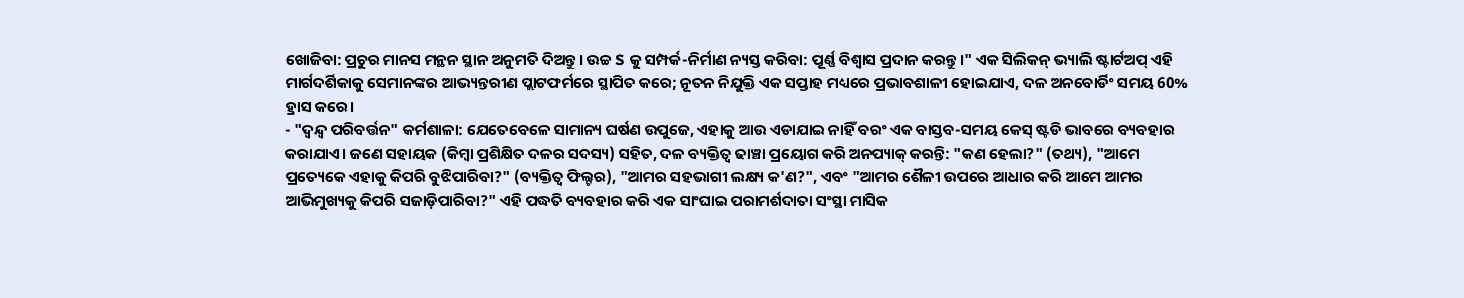ଖୋଜିବା: ପ୍ରଚୁର ମାନସ ମନ୍ଥନ ସ୍ଥାନ ଅନୁମତି ଦିଅନ୍ତୁ। ଉଚ୍ଚ S କୁ ସମ୍ପର୍କ-ନିର୍ମାଣ ନ୍ୟସ୍ତ କରିବା: ପୂର୍ଣ୍ଣ ବିଶ୍ୱାସ ପ୍ରଦାନ କରନ୍ତୁ।" ଏକ ସିଲିକନ୍ ଭ୍ୟାଲି ଷ୍ଟାର୍ଟଅପ୍ ଏହି ମାର୍ଗଦର୍ଶିକାକୁ ସେମାନଙ୍କର ଆଭ୍ୟନ୍ତରୀଣ ପ୍ଲାଟଫର୍ମରେ ସ୍ଥାପିତ କରେ; ନୂତନ ନିଯୁକ୍ତି ଏକ ସପ୍ତାହ ମଧ୍ୟରେ ପ୍ରଭାବଶାଳୀ ହୋଇଯାଏ, ଦଳ ଅନବୋର୍ଡିଂ ସମୟ 60% ହ୍ରାସ କରେ।
- "ଦ୍ୱନ୍ଦ୍ୱ ପରିବର୍ତ୍ତନ" କର୍ମଶାଳା: ଯେତେବେଳେ ସାମାନ୍ୟ ଘର୍ଷଣ ଉପୁଜେ, ଏହାକୁ ଆଉ ଏଡାଯାଇ ନାହିଁ ବରଂ ଏକ ବାସ୍ତବ-ସମୟ କେସ୍ ଷ୍ଟଡି ଭାବରେ ବ୍ୟବହାର କରାଯାଏ। ଜଣେ ସହାୟକ (କିମ୍ବା ପ୍ରଶିକ୍ଷିତ ଦଳର ସଦସ୍ୟ) ସହିତ, ଦଳ ବ୍ୟକ୍ତିତ୍ୱ ଢାଞ୍ଚା ପ୍ରୟୋଗ କରି ଅନପ୍ୟାକ୍ କରନ୍ତି: "କଣ ହେଲା?" (ତଥ୍ୟ), "ଆମେ ପ୍ରତ୍ୟେକେ ଏହାକୁ କିପରି ବୁଝିପାରିବା?" (ବ୍ୟକ୍ତିତ୍ୱ ଫିଲ୍ଟର), "ଆମର ସହଭାଗୀ ଲକ୍ଷ୍ୟ କ'ଣ?", ଏବଂ "ଆମର ଶୈଳୀ ଉପରେ ଆଧାର କରି ଆମେ ଆମର ଆଭିମୁଖ୍ୟକୁ କିପରି ସଜାଡ଼ିପାରିବା?" ଏହି ପଦ୍ଧତି ବ୍ୟବହାର କରି ଏକ ସାଂଘାଇ ପରାମର୍ଶଦାତା ସଂସ୍ଥା ମାସିକ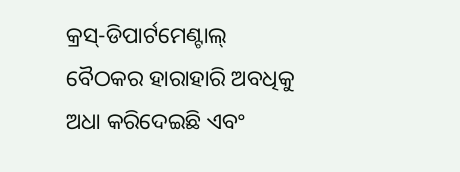କ୍ରସ୍-ଡିପାର୍ଟମେଣ୍ଟାଲ୍ ବୈଠକର ହାରାହାରି ଅବଧିକୁ ଅଧା କରିଦେଇଛି ଏବଂ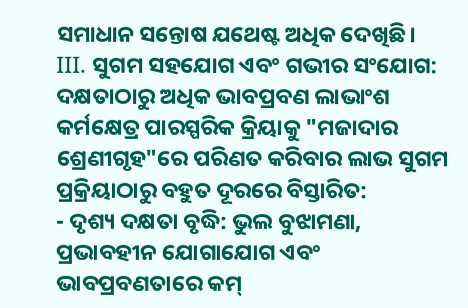ସମାଧାନ ସନ୍ତୋଷ ଯଥେଷ୍ଟ ଅଧିକ ଦେଖିଛି।
III. ସୁଗମ ସହଯୋଗ ଏବଂ ଗଭୀର ସଂଯୋଗ: ଦକ୍ଷତାଠାରୁ ଅଧିକ ଭାବପ୍ରବଣ ଲାଭାଂଶ
କର୍ମକ୍ଷେତ୍ର ପାରସ୍ପରିକ କ୍ରିୟାକୁ "ମଜାଦାର ଶ୍ରେଣୀଗୃହ"ରେ ପରିଣତ କରିବାର ଲାଭ ସୁଗମ ପ୍ରକ୍ରିୟାଠାରୁ ବହୁତ ଦୂରରେ ବିସ୍ତାରିତ:
- ଦୃଶ୍ୟ ଦକ୍ଷତା ବୃଦ୍ଧି: ଭୁଲ ବୁଝାମଣା, ପ୍ରଭାବହୀନ ଯୋଗାଯୋଗ ଏବଂ ଭାବପ୍ରବଣତାରେ କମ୍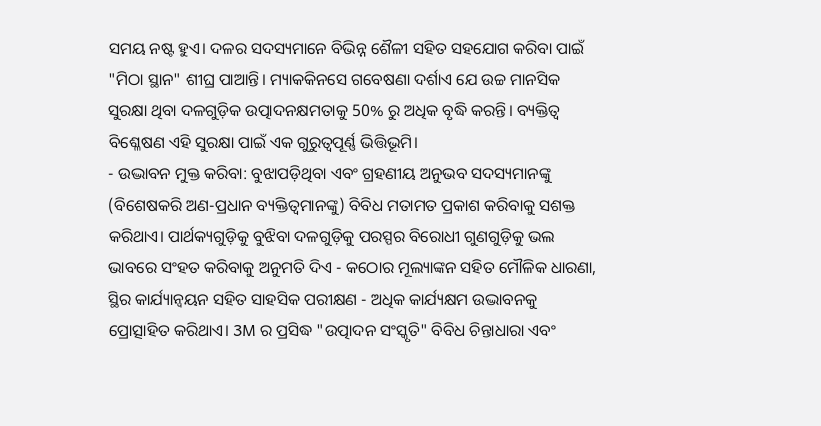ସମୟ ନଷ୍ଟ ହୁଏ। ଦଳର ସଦସ୍ୟମାନେ ବିଭିନ୍ନ ଶୈଳୀ ସହିତ ସହଯୋଗ କରିବା ପାଇଁ "ମିଠା ସ୍ଥାନ" ଶୀଘ୍ର ପାଆନ୍ତି। ମ୍ୟାକକିନସେ ଗବେଷଣା ଦର୍ଶାଏ ଯେ ଉଚ୍ଚ ମାନସିକ ସୁରକ୍ଷା ଥିବା ଦଳଗୁଡ଼ିକ ଉତ୍ପାଦନକ୍ଷମତାକୁ 50% ରୁ ଅଧିକ ବୃଦ୍ଧି କରନ୍ତି। ବ୍ୟକ୍ତିତ୍ୱ ବିଶ୍ଳେଷଣ ଏହି ସୁରକ୍ଷା ପାଇଁ ଏକ ଗୁରୁତ୍ୱପୂର୍ଣ୍ଣ ଭିତ୍ତିଭୂମି।
- ଉଦ୍ଭାବନ ମୁକ୍ତ କରିବା: ବୁଝାପଡ଼ିଥିବା ଏବଂ ଗ୍ରହଣୀୟ ଅନୁଭବ ସଦସ୍ୟମାନଙ୍କୁ (ବିଶେଷକରି ଅଣ-ପ୍ରଧାନ ବ୍ୟକ୍ତିତ୍ୱମାନଙ୍କୁ) ବିବିଧ ମତାମତ ପ୍ରକାଶ କରିବାକୁ ସଶକ୍ତ କରିଥାଏ। ପାର୍ଥକ୍ୟଗୁଡ଼ିକୁ ବୁଝିବା ଦଳଗୁଡ଼ିକୁ ପରସ୍ପର ବିରୋଧୀ ଗୁଣଗୁଡ଼ିକୁ ଭଲ ଭାବରେ ସଂହତ କରିବାକୁ ଅନୁମତି ଦିଏ - କଠୋର ମୂଲ୍ୟାଙ୍କନ ସହିତ ମୌଳିକ ଧାରଣା, ସ୍ଥିର କାର୍ଯ୍ୟାନ୍ୱୟନ ସହିତ ସାହସିକ ପରୀକ୍ଷଣ - ଅଧିକ କାର୍ଯ୍ୟକ୍ଷମ ଉଦ୍ଭାବନକୁ ପ୍ରୋତ୍ସାହିତ କରିଥାଏ। 3M ର ପ୍ରସିଦ୍ଧ "ଉତ୍ପାଦନ ସଂସ୍କୃତି" ବିବିଧ ଚିନ୍ତାଧାରା ଏବଂ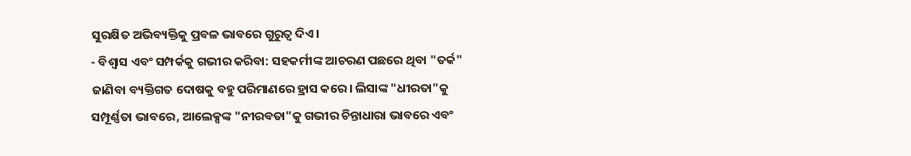ସୁରକ୍ଷିତ ଅଭିବ୍ୟକ୍ତିକୁ ପ୍ରବଳ ଭାବରେ ଗୁରୁତ୍ୱ ଦିଏ।
- ବିଶ୍ୱାସ ଏବଂ ସମ୍ପର୍କକୁ ଗଭୀର କରିବା: ସହକର୍ମୀଙ୍କ ଆଚରଣ ପଛରେ ଥିବା "ତର୍କ" ଜାଣିବା ବ୍ୟକ୍ତିଗତ ଦୋଷକୁ ବହୁ ପରିମାଣରେ ହ୍ରାସ କରେ। ଲିସାଙ୍କ "ଧୀରତା"କୁ ସମ୍ପୂର୍ଣ୍ଣତା ଭାବରେ, ଆଲେକ୍ସଙ୍କ "ନୀରବତା"କୁ ଗଭୀର ଚିନ୍ତାଧାରା ଭାବରେ ଏବଂ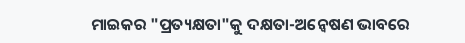ମାଇକର "ପ୍ରତ୍ୟକ୍ଷତା"କୁ ଦକ୍ଷତା-ଅନ୍ୱେଷଣ ଭାବରେ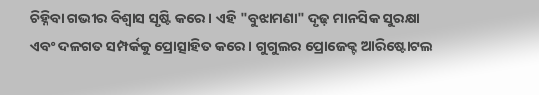ଚିହ୍ନିବା ଗଭୀର ବିଶ୍ୱାସ ସୃଷ୍ଟି କରେ। ଏହି "ବୁଝାମଣା" ଦୃଢ଼ ମାନସିକ ସୁରକ୍ଷା ଏବଂ ଦଳଗତ ସମ୍ପର୍କକୁ ପ୍ରୋତ୍ସାହିତ କରେ। ଗୁଗୁଲର ପ୍ରୋଜେକ୍ଟ ଆରିଷ୍ଟୋଟଲ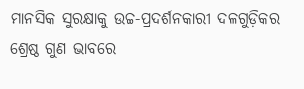ମାନସିକ ସୁରକ୍ଷାକୁ ଉଚ୍ଚ-ପ୍ରଦର୍ଶନକାରୀ ଦଳଗୁଡ଼ିକର ଶ୍ରେଷ୍ଠ ଗୁଣ ଭାବରେ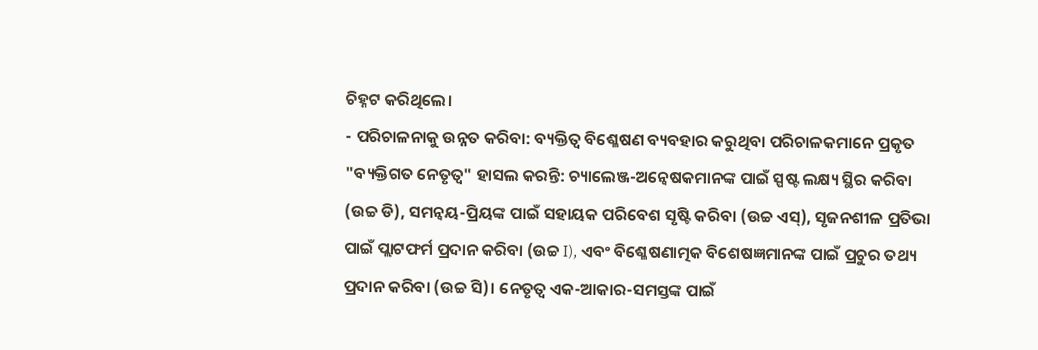ଚିହ୍ନଟ କରିଥିଲେ।
- ପରିଚାଳନାକୁ ଉନ୍ନତ କରିବା: ବ୍ୟକ୍ତିତ୍ୱ ବିଶ୍ଳେଷଣ ବ୍ୟବହାର କରୁଥିବା ପରିଚାଳକମାନେ ପ୍ରକୃତ "ବ୍ୟକ୍ତିଗତ ନେତୃତ୍ୱ" ହାସଲ କରନ୍ତି: ଚ୍ୟାଲେଞ୍ଜ-ଅନ୍ୱେଷକମାନଙ୍କ ପାଇଁ ସ୍ପଷ୍ଟ ଲକ୍ଷ୍ୟ ସ୍ଥିର କରିବା (ଉଚ୍ଚ ଡି), ସମନ୍ୱୟ-ପ୍ରିୟଙ୍କ ପାଇଁ ସହାୟକ ପରିବେଶ ସୃଷ୍ଟି କରିବା (ଉଚ୍ଚ ଏସ୍), ସୃଜନଶୀଳ ପ୍ରତିଭା ପାଇଁ ପ୍ଲାଟଫର୍ମ ପ୍ରଦାନ କରିବା (ଉଚ୍ଚ I), ଏବଂ ବିଶ୍ଳେଷଣାତ୍ମକ ବିଶେଷଜ୍ଞମାନଙ୍କ ପାଇଁ ପ୍ରଚୁର ତଥ୍ୟ ପ୍ରଦାନ କରିବା (ଉଚ୍ଚ ସି)। ନେତୃତ୍ୱ ଏକ-ଆକାର-ସମସ୍ତଙ୍କ ପାଇଁ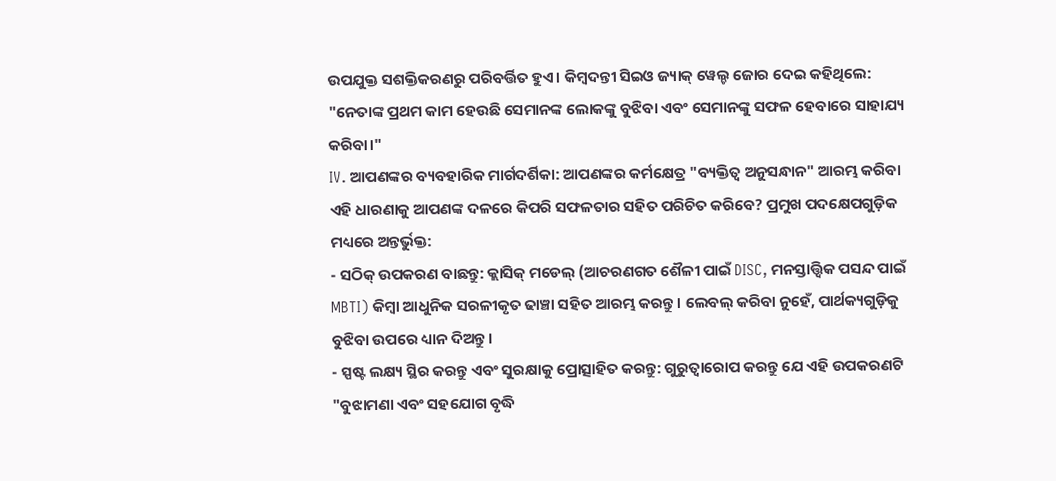ଉପଯୁକ୍ତ ସଶକ୍ତିକରଣରୁ ପରିବର୍ତ୍ତିତ ହୁଏ। କିମ୍ବଦନ୍ତୀ ସିଇଓ ଜ୍ୟାକ୍ ୱେଲ୍ଚ ଜୋର ଦେଇ କହିଥିଲେ: "ନେତାଙ୍କ ପ୍ରଥମ କାମ ହେଉଛି ସେମାନଙ୍କ ଲୋକଙ୍କୁ ବୁଝିବା ଏବଂ ସେମାନଙ୍କୁ ସଫଳ ହେବାରେ ସାହାଯ୍ୟ କରିବା।"
IV. ଆପଣଙ୍କର ବ୍ୟବହାରିକ ମାର୍ଗଦର୍ଶିକା: ଆପଣଙ୍କର କର୍ମକ୍ଷେତ୍ର "ବ୍ୟକ୍ତିତ୍ୱ ଅନୁସନ୍ଧାନ" ଆରମ୍ଭ କରିବା
ଏହି ଧାରଣାକୁ ଆପଣଙ୍କ ଦଳରେ କିପରି ସଫଳତାର ସହିତ ପରିଚିତ କରିବେ? ପ୍ରମୁଖ ପଦକ୍ଷେପଗୁଡ଼ିକ ମଧ୍ୟରେ ଅନ୍ତର୍ଭୁକ୍ତ:
- ସଠିକ୍ ଉପକରଣ ବାଛନ୍ତୁ: କ୍ଲାସିକ୍ ମଡେଲ୍ (ଆଚରଣଗତ ଶୈଳୀ ପାଇଁ DISC, ମନସ୍ତାତ୍ତ୍ୱିକ ପସନ୍ଦ ପାଇଁ MBTI) କିମ୍ବା ଆଧୁନିକ ସରଳୀକୃତ ଢାଞ୍ଚା ସହିତ ଆରମ୍ଭ କରନ୍ତୁ। ଲେବଲ୍ କରିବା ନୁହେଁ, ପାର୍ଥକ୍ୟଗୁଡ଼ିକୁ ବୁଝିବା ଉପରେ ଧ୍ୟାନ ଦିଅନ୍ତୁ।
- ସ୍ପଷ୍ଟ ଲକ୍ଷ୍ୟ ସ୍ଥିର କରନ୍ତୁ ଏବଂ ସୁରକ୍ଷାକୁ ପ୍ରୋତ୍ସାହିତ କରନ୍ତୁ: ଗୁରୁତ୍ୱାରୋପ କରନ୍ତୁ ଯେ ଏହି ଉପକରଣଟି "ବୁଝାମଣା ଏବଂ ସହଯୋଗ ବୃଦ୍ଧି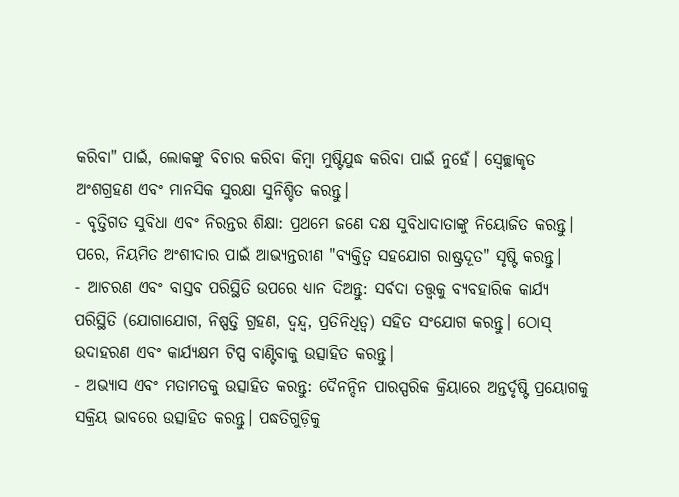କରିବା" ପାଇଁ, ଲୋକଙ୍କୁ ବିଚାର କରିବା କିମ୍ବା ମୁଷ୍ଟିଯୁଦ୍ଧ କରିବା ପାଇଁ ନୁହେଁ। ସ୍ୱେଚ୍ଛାକୃତ ଅଂଶଗ୍ରହଣ ଏବଂ ମାନସିକ ସୁରକ୍ଷା ସୁନିଶ୍ଚିତ କରନ୍ତୁ।
- ବୃତ୍ତିଗତ ସୁବିଧା ଏବଂ ନିରନ୍ତର ଶିକ୍ଷା: ପ୍ରଥମେ ଜଣେ ଦକ୍ଷ ସୁବିଧାଦାତାଙ୍କୁ ନିୟୋଜିତ କରନ୍ତୁ। ପରେ, ନିୟମିତ ଅଂଶୀଦାର ପାଇଁ ଆଭ୍ୟନ୍ତରୀଣ "ବ୍ୟକ୍ତିତ୍ୱ ସହଯୋଗ ରାଷ୍ଟ୍ରଦୂତ" ସୃଷ୍ଟି କରନ୍ତୁ।
- ଆଚରଣ ଏବଂ ବାସ୍ତବ ପରିସ୍ଥିତି ଉପରେ ଧ୍ୟାନ ଦିଅନ୍ତୁ: ସର୍ବଦା ତତ୍ତ୍ୱକୁ ବ୍ୟବହାରିକ କାର୍ଯ୍ୟ ପରିସ୍ଥିତି (ଯୋଗାଯୋଗ, ନିଷ୍ପତ୍ତି ଗ୍ରହଣ, ଦ୍ୱନ୍ଦ୍ୱ, ପ୍ରତିନିଧିତ୍ୱ) ସହିତ ସଂଯୋଗ କରନ୍ତୁ। ଠୋସ୍ ଉଦାହରଣ ଏବଂ କାର୍ଯ୍ୟକ୍ଷମ ଟିପ୍ସ ବାଣ୍ଟିବାକୁ ଉତ୍ସାହିତ କରନ୍ତୁ।
- ଅଭ୍ୟାସ ଏବଂ ମତାମତକୁ ଉତ୍ସାହିତ କରନ୍ତୁ: ଦୈନନ୍ଦିନ ପାରସ୍ପରିକ କ୍ରିୟାରେ ଅନ୍ତର୍ଦୃଷ୍ଟି ପ୍ରୟୋଗକୁ ସକ୍ରିୟ ଭାବରେ ଉତ୍ସାହିତ କରନ୍ତୁ। ପଦ୍ଧତିଗୁଡ଼ିକୁ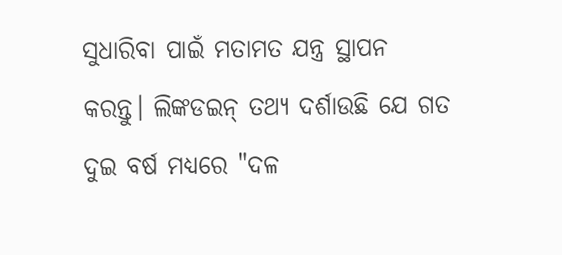ସୁଧାରିବା ପାଇଁ ମତାମତ ଯନ୍ତ୍ର ସ୍ଥାପନ କରନ୍ତୁ। ଲିଙ୍କଡଇନ୍ ତଥ୍ୟ ଦର୍ଶାଉଛି ଯେ ଗତ ଦୁଇ ବର୍ଷ ମଧ୍ୟରେ "ଦଳ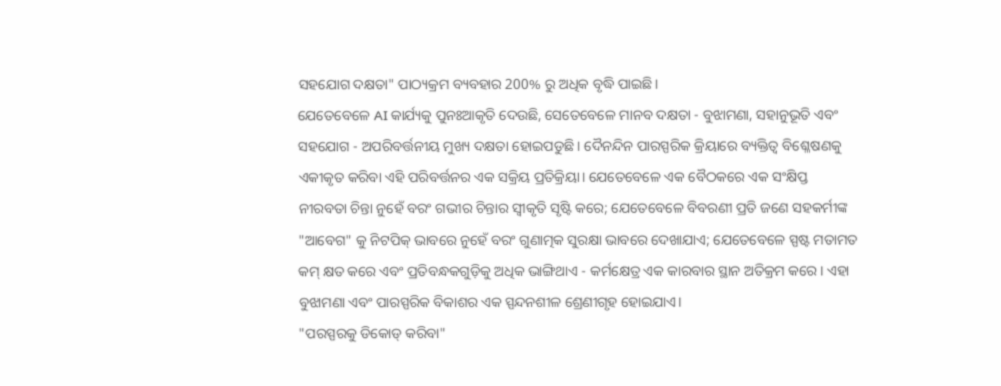ସହଯୋଗ ଦକ୍ଷତା" ପାଠ୍ୟକ୍ରମ ବ୍ୟବହାର 200% ରୁ ଅଧିକ ବୃଦ୍ଧି ପାଇଛି।
ଯେତେବେଳେ AI କାର୍ଯ୍ୟକୁ ପୁନଃଆକୃତି ଦେଉଛି, ସେତେବେଳେ ମାନବ ଦକ୍ଷତା - ବୁଝାମଣା, ସହାନୁଭୂତି ଏବଂ ସହଯୋଗ - ଅପରିବର୍ତ୍ତନୀୟ ମୁଖ୍ୟ ଦକ୍ଷତା ହୋଇପଡୁଛି। ଦୈନନ୍ଦିନ ପାରସ୍ପରିକ କ୍ରିୟାରେ ବ୍ୟକ୍ତିତ୍ୱ ବିଶ୍ଳେଷଣକୁ ଏକୀକୃତ କରିବା ଏହି ପରିବର୍ତ୍ତନର ଏକ ସକ୍ରିୟ ପ୍ରତିକ୍ରିୟା। ଯେତେବେଳେ ଏକ ବୈଠକରେ ଏକ ସଂକ୍ଷିପ୍ତ ନୀରବତା ଚିନ୍ତା ନୁହେଁ ବରଂ ଗଭୀର ଚିନ୍ତାର ସ୍ୱୀକୃତି ସୃଷ୍ଟି କରେ; ଯେତେବେଳେ ବିବରଣୀ ପ୍ରତି ଜଣେ ସହକର୍ମୀଙ୍କ "ଆବେଗ" କୁ ନିଟପିକ୍ ଭାବରେ ନୁହେଁ ବରଂ ଗୁଣାତ୍ମକ ସୁରକ୍ଷା ଭାବରେ ଦେଖାଯାଏ; ଯେତେବେଳେ ସ୍ପଷ୍ଟ ମତାମତ କମ୍ କ୍ଷତ କରେ ଏବଂ ପ୍ରତିବନ୍ଧକଗୁଡ଼ିକୁ ଅଧିକ ଭାଙ୍ଗିଥାଏ - କର୍ମକ୍ଷେତ୍ର ଏକ କାରବାର ସ୍ଥାନ ଅତିକ୍ରମ କରେ। ଏହା ବୁଝାମଣା ଏବଂ ପାରସ୍ପରିକ ବିକାଶର ଏକ ସ୍ପନ୍ଦନଶୀଳ ଶ୍ରେଣୀଗୃହ ହୋଇଯାଏ।
"ପରସ୍ପରକୁ ଡିକୋଡ୍ କରିବା"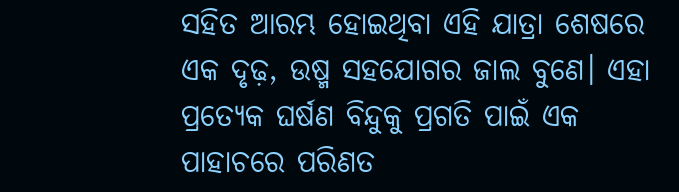ସହିତ ଆରମ୍ଭ ହୋଇଥିବା ଏହି ଯାତ୍ରା ଶେଷରେ ଏକ ଦୃଢ଼, ଉଷ୍ମ ସହଯୋଗର ଜାଲ ବୁଣେ। ଏହା ପ୍ରତ୍ୟେକ ଘର୍ଷଣ ବିନ୍ଦୁକୁ ପ୍ରଗତି ପାଇଁ ଏକ ପାହାଚରେ ପରିଣତ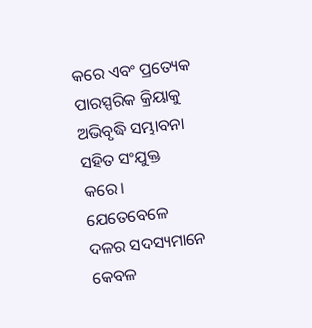କରେ ଏବଂ ପ୍ରତ୍ୟେକ ପାରସ୍ପରିକ କ୍ରିୟାକୁ ଅଭିବୃଦ୍ଧି ସମ୍ଭାବନା ସହିତ ସଂଯୁକ୍ତ କରେ। ଯେତେବେଳେ ଦଳର ସଦସ୍ୟମାନେ କେବଳ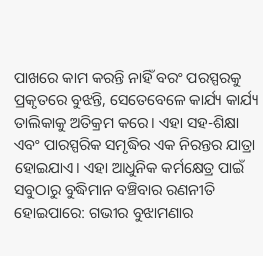ପାଖରେ କାମ କରନ୍ତି ନାହିଁ ବରଂ ପରସ୍ପରକୁ ପ୍ରକୃତରେ ବୁଝନ୍ତି, ସେତେବେଳେ କାର୍ଯ୍ୟ କାର୍ଯ୍ୟ ତାଲିକାକୁ ଅତିକ୍ରମ କରେ। ଏହା ସହ-ଶିକ୍ଷା ଏବଂ ପାରସ୍ପରିକ ସମୃଦ୍ଧିର ଏକ ନିରନ୍ତର ଯାତ୍ରା ହୋଇଯାଏ। ଏହା ଆଧୁନିକ କର୍ମକ୍ଷେତ୍ର ପାଇଁ ସବୁଠାରୁ ବୁଦ୍ଧିମାନ ବଞ୍ଚିବାର ରଣନୀତି ହୋଇପାରେ: ଗଭୀର ବୁଝାମଣାର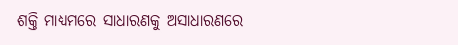ଶକ୍ତି ମାଧ୍ୟମରେ ସାଧାରଣକୁ ଅସାଧାରଣରେ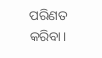ପରିଣତ କରିବା।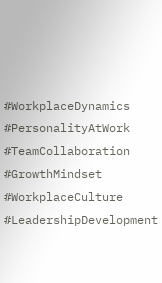#WorkplaceDynamics #PersonalityAtWork #TeamCollaboration #GrowthMindset #WorkplaceCulture #LeadershipDevelopment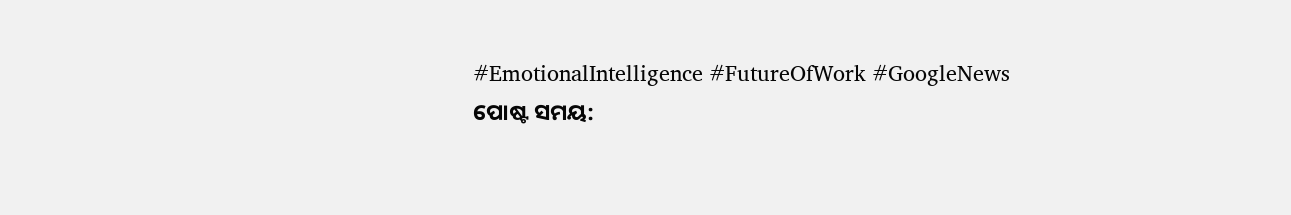#EmotionalIntelligence #FutureOfWork #GoogleNews
ପୋଷ୍ଟ ସମୟ: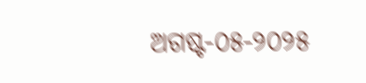ଅଗଷ୍ଟ-୦୫-୨୦୨୫